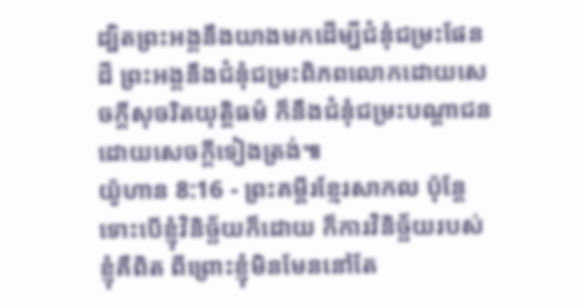ដ្បិតព្រះអង្គនឹងយាងមកដើម្បីជំនុំជម្រះផែនដី ព្រះអង្គនឹងជំនុំជម្រះពិភពលោកដោយសេចក្ដីសុចរិតយុត្តិធម៌ ក៏នឹងជំនុំជម្រះបណ្ដាជនដោយសេចក្ដីទៀងត្រង់៕
យ៉ូហាន 8:16 - ព្រះគម្ពីរខ្មែរសាកល ប៉ុន្តែទោះបើខ្ញុំវិនិច្ឆ័យក៏ដោយ ក៏ការវិនិច្ឆ័យរបស់ខ្ញុំគឺពិត ពីព្រោះខ្ញុំមិនមែននៅតែ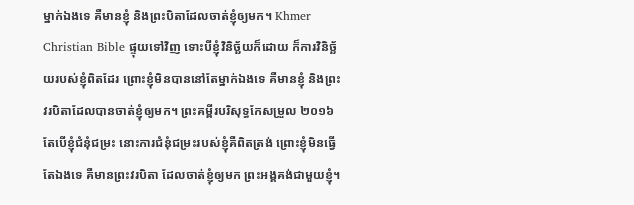ម្នាក់ឯងទេ គឺមានខ្ញុំ និងព្រះបិតាដែលចាត់ខ្ញុំឲ្យមក។ Khmer Christian Bible ផ្ទុយទៅវិញ ទោះបីខ្ញុំវិនិច្ឆ័យក៏ដោយ ក៏ការវិនិច្ឆ័យរបស់ខ្ញុំពិតដែរ ព្រោះខ្ញុំមិនបាននៅតែម្នាក់ឯងទេ គឺមានខ្ញុំ និងព្រះវរបិតាដែលបានចាត់ខ្ញុំឲ្យមក។ ព្រះគម្ពីរបរិសុទ្ធកែសម្រួល ២០១៦ តែបើខ្ញុំជំនុំជម្រះ នោះការជំនុំជម្រះរបស់ខ្ញុំគឺពិតត្រង់ ព្រោះខ្ញុំមិនធ្វើតែឯងទេ គឺមានព្រះវរបិតា ដែលចាត់ខ្ញុំឲ្យមក ព្រះអង្គគង់ជាមួយខ្ញុំ។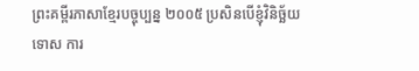ព្រះគម្ពីរភាសាខ្មែរបច្ចុប្បន្ន ២០០៥ ប្រសិនបើខ្ញុំវិនិច្ឆ័យទោស ការ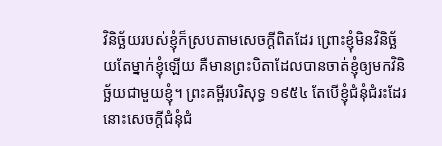វិនិច្ឆ័យរបស់ខ្ញុំក៏ស្របតាមសេចក្ដីពិតដែរ ព្រោះខ្ញុំមិនវិនិច្ឆ័យតែម្នាក់ខ្ញុំឡើយ គឺមានព្រះបិតាដែលបានចាត់ខ្ញុំឲ្យមកវិនិច្ឆ័យជាមួយខ្ញុំ។ ព្រះគម្ពីរបរិសុទ្ធ ១៩៥៤ តែបើខ្ញុំជំនុំជំរះដែរ នោះសេចក្ដីជំនុំជំ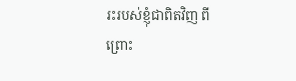រះរបស់ខ្ញុំជាពិតវិញ ពីព្រោះ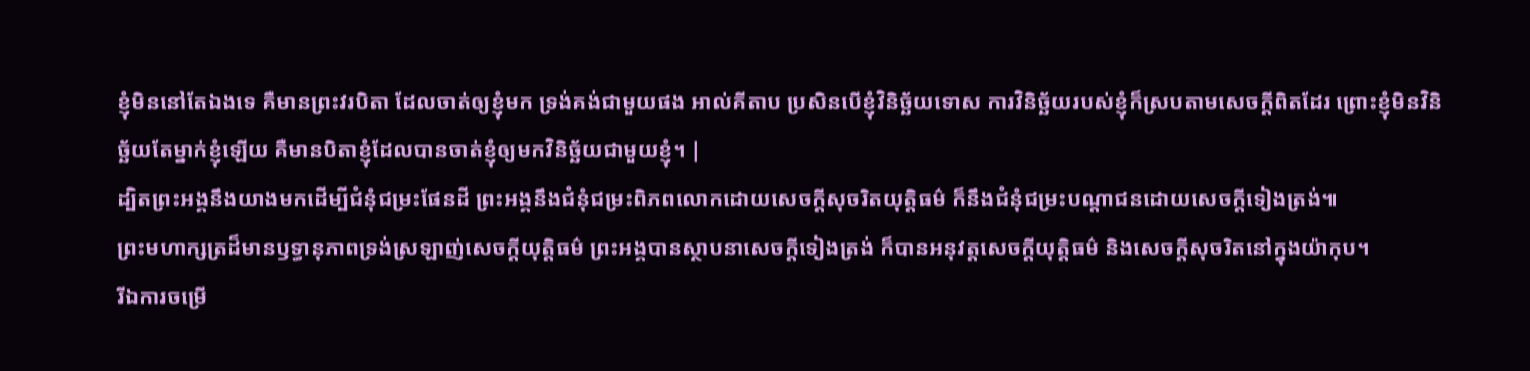ខ្ញុំមិននៅតែឯងទេ គឺមានព្រះវរបិតា ដែលចាត់ឲ្យខ្ញុំមក ទ្រង់គង់ជាមួយផង អាល់គីតាប ប្រសិនបើខ្ញុំវិនិច្ឆ័យទោស ការវិនិច្ឆ័យរបស់ខ្ញុំក៏ស្របតាមសេចក្ដីពិតដែរ ព្រោះខ្ញុំមិនវិនិច្ឆ័យតែម្នាក់ខ្ញុំឡើយ គឺមានបិតាខ្ញុំដែលបានចាត់ខ្ញុំឲ្យមកវិនិច្ឆ័យជាមួយខ្ញុំ។ |
ដ្បិតព្រះអង្គនឹងយាងមកដើម្បីជំនុំជម្រះផែនដី ព្រះអង្គនឹងជំនុំជម្រះពិភពលោកដោយសេចក្ដីសុចរិតយុត្តិធម៌ ក៏នឹងជំនុំជម្រះបណ្ដាជនដោយសេចក្ដីទៀងត្រង់៕
ព្រះមហាក្សត្រដ៏មានឫទ្ធានុភាពទ្រង់ស្រឡាញ់សេចក្ដីយុត្តិធម៌ ព្រះអង្គបានស្ថាបនាសេចក្ដីទៀងត្រង់ ក៏បានអនុវត្តសេចក្ដីយុត្តិធម៌ និងសេចក្ដីសុចរិតនៅក្នុងយ៉ាកុប។
រីឯការចម្រើ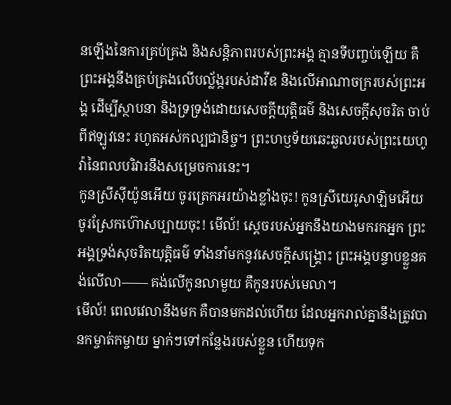នឡើងនៃការគ្រប់គ្រង និងសន្តិភាពរបស់ព្រះអង្គ គ្មានទីបញ្ចប់ឡើយ គឺព្រះអង្គនឹងគ្រប់គ្រងលើបល្ល័ង្ករបស់ដាវីឌ និងលើអាណាចក្ររបស់ព្រះអង្គ ដើម្បីស្ថាបនា និងទ្រទ្រង់ដោយសេចក្ដីយុត្តិធម៌ និងសេចក្ដីសុចរិត ចាប់ពីឥឡូវនេះ រហូតអស់កល្បជានិច្ច។ ព្រះហឫទ័យឆេះឆួលរបស់ព្រះយេហូវ៉ានៃពលបរិវារនឹងសម្រេចការនេះ។
កូនស្រីស៊ីយ៉ូនអើយ ចូរត្រេកអរយ៉ាងខ្លាំងចុះ! កូនស្រីយេរូសាឡិមអើយ ចូរស្រែកហ៊ោសប្បាយចុះ! មើល៍! ស្ដេចរបស់អ្នកនឹងយាងមករកអ្នក ព្រះអង្គទ្រង់សុចរិតយុត្តិធម៌ ទាំងនាំមកនូវសេចក្ដីសង្គ្រោះ ព្រះអង្គបន្ទាបខ្លួនគង់លើលា—— គង់លើកូនលាមួយ គឺកូនរបស់មេលា។
មើល៍! ពេលវេលានឹងមក គឺបានមកដល់ហើយ ដែលអ្នករាល់គ្នានឹងត្រូវបានកម្ចាត់កម្ចាយ ម្នាក់ៗទៅកន្លែងរបស់ខ្លួន ហើយទុក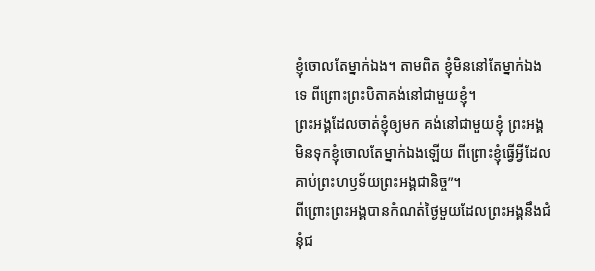ខ្ញុំចោលតែម្នាក់ឯង។ តាមពិត ខ្ញុំមិននៅតែម្នាក់ឯងទេ ពីព្រោះព្រះបិតាគង់នៅជាមួយខ្ញុំ។
ព្រះអង្គដែលចាត់ខ្ញុំឲ្យមក គង់នៅជាមួយខ្ញុំ ព្រះអង្គមិនទុកខ្ញុំចោលតែម្នាក់ឯងឡើយ ពីព្រោះខ្ញុំធ្វើអ្វីដែលគាប់ព្រះហឫទ័យព្រះអង្គជានិច្ច”។
ពីព្រោះព្រះអង្គបានកំណត់ថ្ងៃមួយដែលព្រះអង្គនឹងជំនុំជ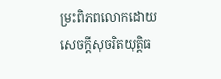ម្រះពិភពលោកដោយសេចក្ដីសុចរិតយុត្តិធ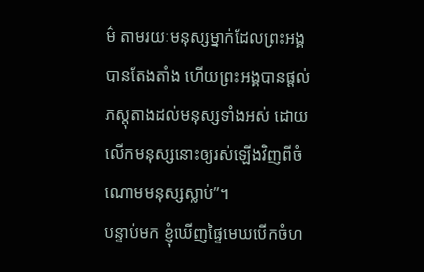ម៌ តាមរយៈមនុស្សម្នាក់ដែលព្រះអង្គបានតែងតាំង ហើយព្រះអង្គបានផ្ដល់ភស្តុតាងដល់មនុស្សទាំងអស់ ដោយលើកមនុស្សនោះឲ្យរស់ឡើងវិញពីចំណោមមនុស្សស្លាប់”។
បន្ទាប់មក ខ្ញុំឃើញផ្ទៃមេឃបើកចំហ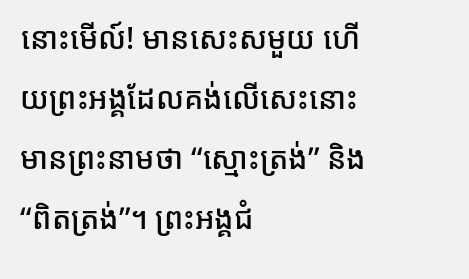នោះមើល៍! មានសេះសមួយ ហើយព្រះអង្គដែលគង់លើសេះនោះ មានព្រះនាមថា “ស្មោះត្រង់” និង “ពិតត្រង់”។ ព្រះអង្គជំ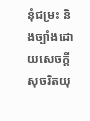នុំជម្រះ និងច្បាំងដោយសេចក្ដីសុចរិតយុ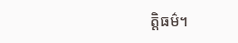ត្តិធម៌។